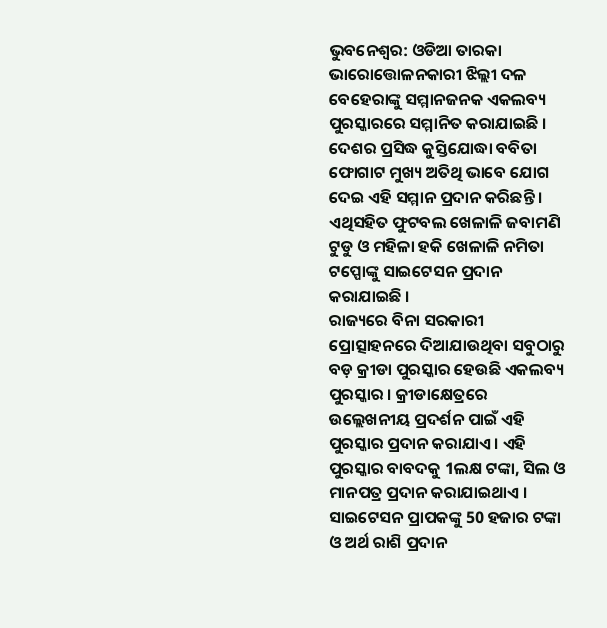ଭୁବନେଶ୍ବର: ଓଡିଆ ତାରକା ଭାରୋତ୍ତୋଳନକାରୀ ଝିଲ୍ଲୀ ଦଳ ବେହେରାଙ୍କୁ ସମ୍ମାନଜନକ ଏକଲବ୍ୟ ପୁରସ୍କାରରେ ସମ୍ମାନିତ କରାଯାଇଛି । ଦେଶର ପ୍ରସିଦ୍ଧ କୁସ୍ତିଯୋଦ୍ଧା ବବିତା ଫୋଗାଟ ମୁଖ୍ୟ ଅତିଥି ଭାବେ ଯୋଗ ଦେଇ ଏହି ସମ୍ମାନ ପ୍ରଦାନ କରିଛନ୍ତି । ଏଥିସହିତ ଫୁଟବଲ ଖେଳାଳି ଜବାମଣି ଟୁଡୁ ଓ ମହିଳା ହକି ଖେଳାଳି ନମିତା ଟପ୍ପୋଙ୍କୁ ସାଇଟେସନ ପ୍ରଦାନ କରାଯାଇଛି ।
ରାଜ୍ୟରେ ବିନା ସରକାରୀ ପ୍ରୋତ୍ସାହନରେ ଦିଆଯାଉଥିବା ସବୁଠାରୁ ବଡ଼ କ୍ରୀଡା ପୁରସ୍କାର ହେଉଛି ଏକଲବ୍ୟ ପୁରସ୍କାର । କ୍ରୀଡାକ୍ଷେତ୍ରରେ ଉଲ୍ଲେଖନୀୟ ପ୍ରଦର୍ଶନ ପାଇଁ ଏହି ପୁରସ୍କାର ପ୍ରଦାନ କରାଯାଏ । ଏହି ପୁରସ୍କାର ବାବଦକୁ 1ଲକ୍ଷ ଟଙ୍କା, ସିଲ ଓ ମାନପତ୍ର ପ୍ରଦାନ କରାଯାଇଥାଏ । ସାଇଟେସନ ପ୍ରାପକଙ୍କୁ 50 ହଜାର ଟଙ୍କା ଓ ଅର୍ଥ ରାଶି ପ୍ରଦାନ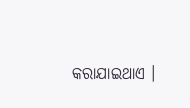କରାଯାଇଥାଏ ।